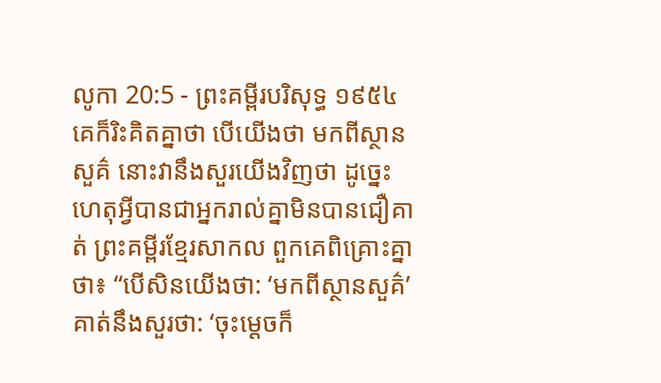លូកា 20:5 - ព្រះគម្ពីរបរិសុទ្ធ ១៩៥៤ គេក៏រិះគិតគ្នាថា បើយើងថា មកពីស្ថានសួគ៌ នោះវានឹងសួរយើងវិញថា ដូច្នេះ ហេតុអ្វីបានជាអ្នករាល់គ្នាមិនបានជឿគាត់ ព្រះគម្ពីរខ្មែរសាកល ពួកគេពិគ្រោះគ្នាថា៖ “បើសិនយើងថា: ‘មកពីស្ថានសួគ៌’ គាត់នឹងសួរថា: ‘ចុះម្ដេចក៏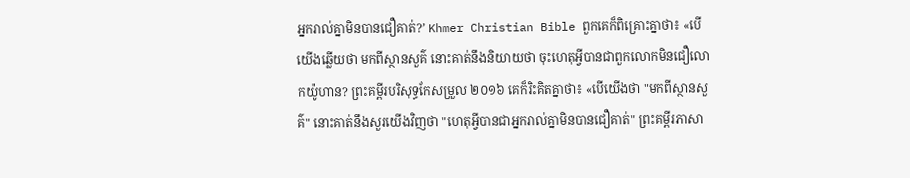អ្នករាល់គ្នាមិនបានជឿគាត់?’ Khmer Christian Bible ពួកគេក៏ពិគ្រោះគ្នាថា៖ «បើយើងឆ្លើយថា មកពីស្ថានសួគ៌ នោះគាត់នឹងនិយាយថា ចុះហេតុអ្វីបានជាពួកលោកមិនជឿលោកយ៉ូហាន? ព្រះគម្ពីរបរិសុទ្ធកែសម្រួល ២០១៦ គេក៏រិះគិតគ្នាថា៖ «បើយើងថា "មកពីស្ថានសួគ៌" នោះគាត់នឹងសួរយើងវិញថា "ហេតុអ្វីបានជាអ្នករាល់គ្នាមិនបានជឿគាត់" ព្រះគម្ពីរភាសា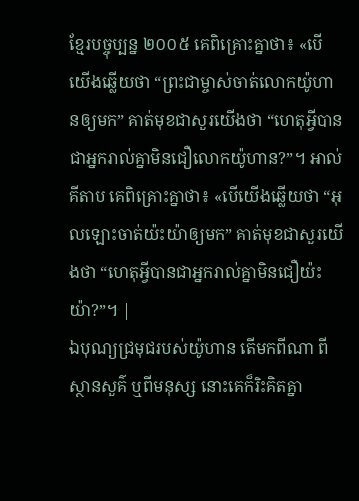ខ្មែរបច្ចុប្បន្ន ២០០៥ គេពិគ្រោះគ្នាថា៖ «បើយើងឆ្លើយថា “ព្រះជាម្ចាស់ចាត់លោកយ៉ូហានឲ្យមក” គាត់មុខជាសួរយើងថា “ហេតុអ្វីបានជាអ្នករាល់គ្នាមិនជឿលោកយ៉ូហាន?”។ អាល់គីតាប គេពិគ្រោះគ្នាថា៖ «បើយើងឆ្លើយថា “អុលឡោះចាត់យ៉ះយ៉ាឲ្យមក” គាត់មុខជាសួរយើងថា “ហេតុអ្វីបានជាអ្នករាល់គ្នាមិនជឿយ៉ះយ៉ា?”។ |
ឯបុណ្យជ្រមុជរបស់យ៉ូហាន តើមកពីណា ពីស្ថានសួគ៌ ឬពីមនុស្ស នោះគេក៏រិះគិតគ្នា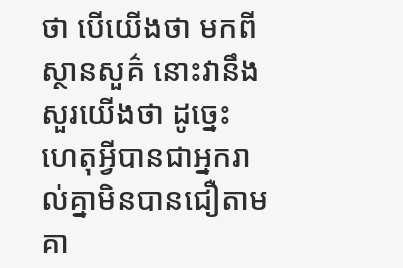ថា បើយើងថា មកពីស្ថានសួគ៌ នោះវានឹងសួរយើងថា ដូច្នេះ ហេតុអ្វីបានជាអ្នករាល់គ្នាមិនបានជឿតាមគា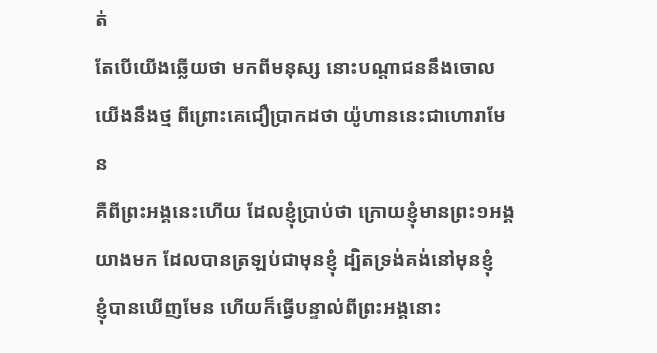ត់
តែបើយើងឆ្លើយថា មកពីមនុស្ស នោះបណ្តាជននឹងចោលយើងនឹងថ្ម ពីព្រោះគេជឿប្រាកដថា យ៉ូហាននេះជាហោរាមែន
គឺពីព្រះអង្គនេះហើយ ដែលខ្ញុំប្រាប់ថា ក្រោយខ្ញុំមានព្រះ១អង្គយាងមក ដែលបានត្រឡប់ជាមុនខ្ញុំ ដ្បិតទ្រង់គង់នៅមុនខ្ញុំ
ខ្ញុំបានឃើញមែន ហើយក៏ធ្វើបន្ទាល់ពីព្រះអង្គនោះ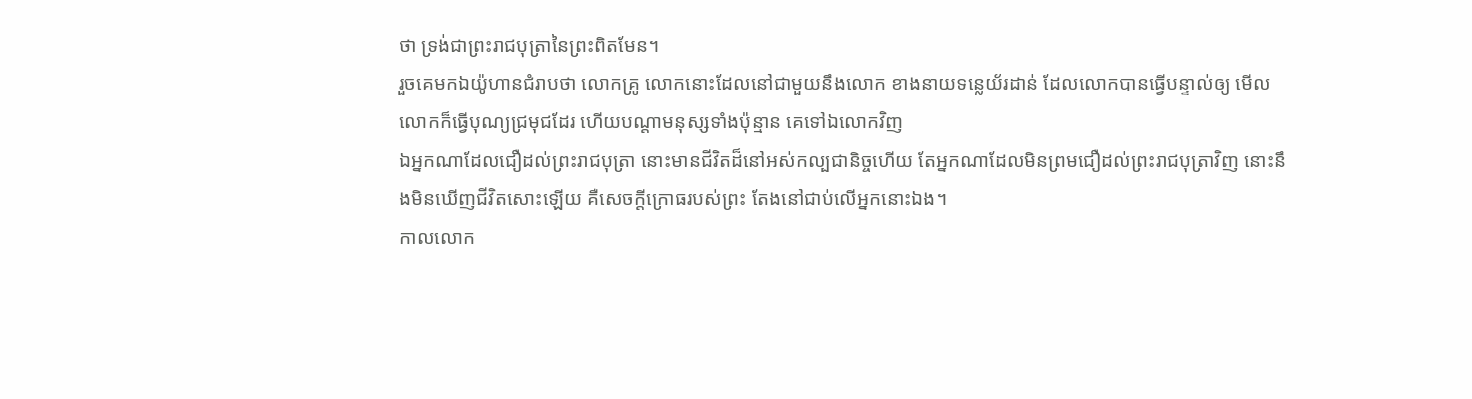ថា ទ្រង់ជាព្រះរាជបុត្រានៃព្រះពិតមែន។
រួចគេមកឯយ៉ូហានជំរាបថា លោកគ្រូ លោកនោះដែលនៅជាមួយនឹងលោក ខាងនាយទន្លេយ័រដាន់ ដែលលោកបានធ្វើបន្ទាល់ឲ្យ មើល លោកក៏ធ្វើបុណ្យជ្រមុជដែរ ហើយបណ្តាមនុស្សទាំងប៉ុន្មាន គេទៅឯលោកវិញ
ឯអ្នកណាដែលជឿដល់ព្រះរាជបុត្រា នោះមានជីវិតដ៏នៅអស់កល្បជានិច្ចហើយ តែអ្នកណាដែលមិនព្រមជឿដល់ព្រះរាជបុត្រាវិញ នោះនឹងមិនឃើញជីវិតសោះឡើយ គឺសេចក្ដីក្រោធរបស់ព្រះ តែងនៅជាប់លើអ្នកនោះឯង។
កាលលោក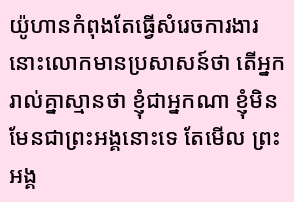យ៉ូហានកំពុងតែធ្វើសំរេចការងារ នោះលោកមានប្រសាសន៍ថា តើអ្នករាល់គ្នាស្មានថា ខ្ញុំជាអ្នកណា ខ្ញុំមិនមែនជាព្រះអង្គនោះទេ តែមើល ព្រះអង្គ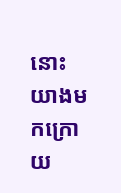នោះយាងមកក្រោយ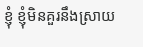ខ្ញុំ ខ្ញុំមិនគួរនឹងស្រាយ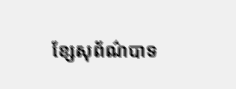ខ្សែសុព័ណ៌បាទ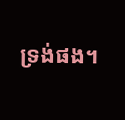ទ្រង់ផង។